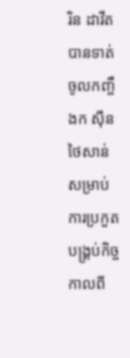រិន ដាវីត បានទាត់ចូលកញ្ចឹងក ស៊ឺន ថៃសាន់ សម្រាប់ការប្រកួតបង្រ្គប់កិច្ច កាលពី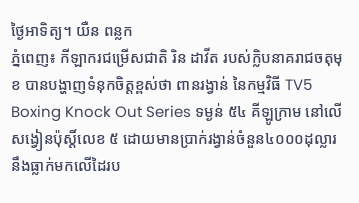ថ្ងៃអាទិត្យ។ យឺន ពន្លក
ភ្នំពេញ៖ កីឡាករជម្រើសជាតិ រិន ដាវីត របស់ក្លិបនាគរាជចតុមុខ បានបង្ហាញទំនុកចិត្តខ្ពស់ថា ពានរង្វាន់ នៃកម្មវិធី TV5 Boxing Knock Out Series ទម្ងន់ ៥៤ គីឡូក្រាម នៅលើសង្វៀនប៉ុស្តិ៍លេខ ៥ ដោយមានប្រាក់រង្វាន់ចំនួន៤០០០ដុល្លារ នឹងធ្លាក់មកលើដៃរប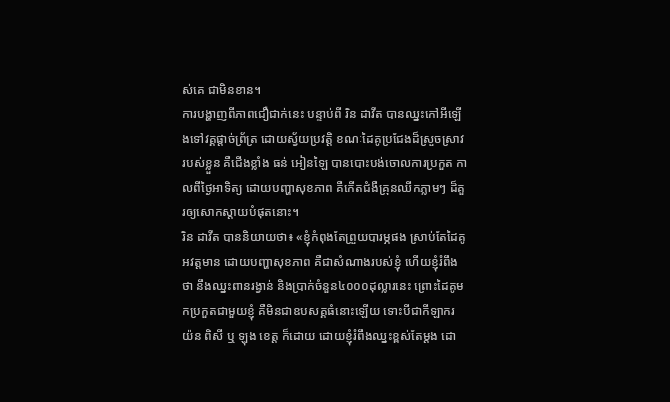ស់គេ ជាមិនខាន។
ការបង្ហាញពីភាពជឿជាក់នេះ បន្ទាប់ពី រិន ដាវីត បានឈ្នះកៅអីឡើងទៅវគ្គផ្ដាច់ព្រ័ត្រ ដោយស្វ័យប្រវត្តិ ខណៈដៃគូប្រជែងដ៏ស្រួចស្រាវរបស់ខ្លួន គឺជើងខ្លាំង ធន់ អៀនឡៃ បានបោះបង់ចោលការប្រកួត កាលពីថ្ងៃអាទិត្យ ដោយបញ្ហាសុខភាព គឺកើតជំងឺគ្រុនឈីកភ្លាមៗ ដ៏គួរឲ្យសោកស្តាយបំផុតនោះ។
រិន ដាវីត បាននិយាយថា៖ «ខ្ញុំកំពុងតែព្រួយបារម្ភផង ស្រាប់តែដៃគូអវត្តមាន ដោយបញ្ហាសុខភាព គឺជាសំណាងរបស់ខ្ញុំ ហើយខ្ញុំរំពឹងថា នឹងឈ្នះពានរង្វាន់ និងប្រាក់ចំនួន៤០០០ដុល្លារនេះ ព្រោះដៃគូមកប្រកួតជាមួយខ្ញុំ គឺមិនជាឧបសគ្គធំនោះឡើយ ទោះបីជាកីឡាករ យ៉ន ពិសី ឬ ឡុង ខេត្ត ក៏ដោយ ដោយខ្ញុំរំពឹងឈ្នះខ្ពស់តែម្តង ដោ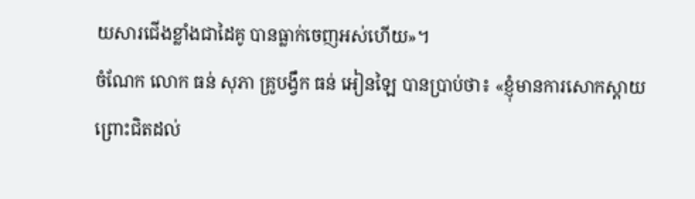យសារជើងខ្លាំងជាដៃគូ បានធ្លាក់ចេញអស់ហើយ»។
ចំណែក លោក ធន់ សុភា គ្រូបង្វឹក ធន់ អៀនឡៃ បានប្រាប់ថា៖ «ខ្ញុំមានការសោកស្តាយព្រោះជិតដល់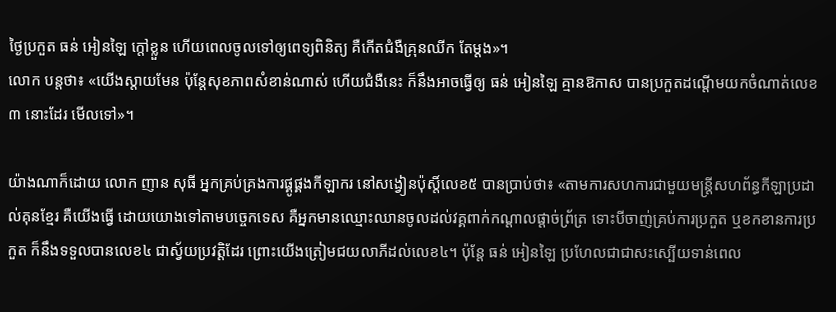ថ្ងៃប្រកួត ធន់ អៀនឡៃ ក្តៅខ្លួន ហើយពេលចូលទៅឲ្យពេទ្យពិនិត្យ គឺកើតជំងឺគ្រុនឈីក តែម្តង»។
លោក បន្តថា៖ «យើងស្តាយមែន ប៉ុន្តែសុខភាពសំខាន់ណាស់ ហើយជំងឺនេះ ក៏នឹងអាចធ្វើឲ្យ ធន់ អៀនឡៃ គ្មានឱកាស បានប្រកួតដណ្តើមយកចំណាត់លេខ ៣ នោះដែរ មើលទៅ»។

យ៉ាងណាក៏ដោយ លោក ញាន សុធី អ្នកគ្រប់គ្រងការផ្គូផ្គងកីឡាករ នៅសង្វៀនប៉ុស្តិ៍លេខ៥ បានប្រាប់ថា៖ «តាមការសហការជាមួយមន្ត្រីសហព័ន្ធកីឡាប្រដាល់គុនខ្មែរ គឺយើងធ្វើ ដោយយោងទៅតាមបច្ចេកទេស គឺអ្នកមានឈ្មោះឈានចូលដល់វគ្គពាក់កណ្តាលផ្តាច់ព្រ័ត្រ ទោះបីចាញ់គ្រប់ការប្រកួត ឬខកខានការប្រកួត ក៏នឹងទទួលបានលេខ៤ ជាស្វ័យប្រវត្តិដែរ ព្រោះយើងត្រៀមជយលាភីដល់លេខ៤។ ប៉ុន្តែ ធន់ អៀនឡៃ ប្រហែលជាជាសះស្បើយទាន់ពេល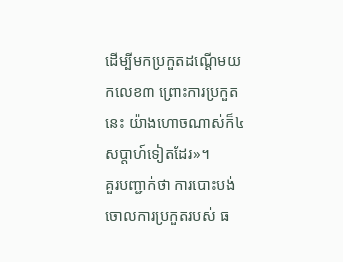ដើម្បីមកប្រកួតដណ្តើមយកលេខ៣ ព្រោះការប្រកួតនេះ យ៉ាងហោចណាស់ក៏៤សប្តាហ៍ទៀតដែរ»។
គួរបញ្ជាក់ថា ការបោះបង់ចោលការប្រកួតរបស់ ធ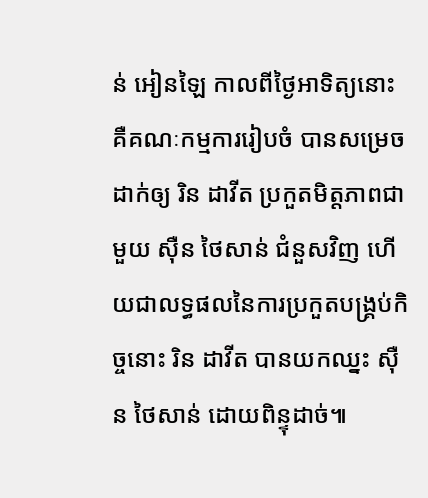ន់ អៀនឡៃ កាលពីថ្ងៃអាទិត្យនោះ គឺគណៈកម្មការរៀបចំ បានសម្រេចដាក់ឲ្យ រិន ដាវីត ប្រកួតមិត្តភាពជាមួយ ស៊ឺន ថៃសាន់ ជំនួសវិញ ហើយជាលទ្ធផលនៃការប្រកួតបង្រ្គប់កិច្ចនោះ រិន ដាវីត បានយកឈ្នះ ស៊ឺន ថៃសាន់ ដោយពិន្ទុដាច់៕